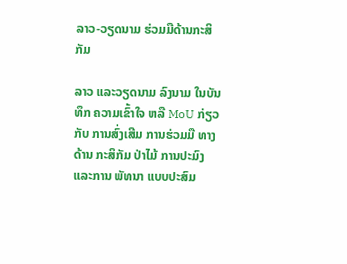ລາວ-ວຽດນາມ ຮ່ວມມືດ້ານກະສິກັມ

ລາວ ແລະວຽດນາມ ລົງນາມ ໃນບັນທຶກ ຄວາມເຂົ້າໃຈ ຫລື MoU ກ່ຽວກັບ ການສົ່ງເສີມ ການຮ່ວມມື ທາງດ້ານ ກະສິກັມ ປ່າໄມ້ ການປະມົງ ແລະການ ພັທນາ ແບບປະສົມ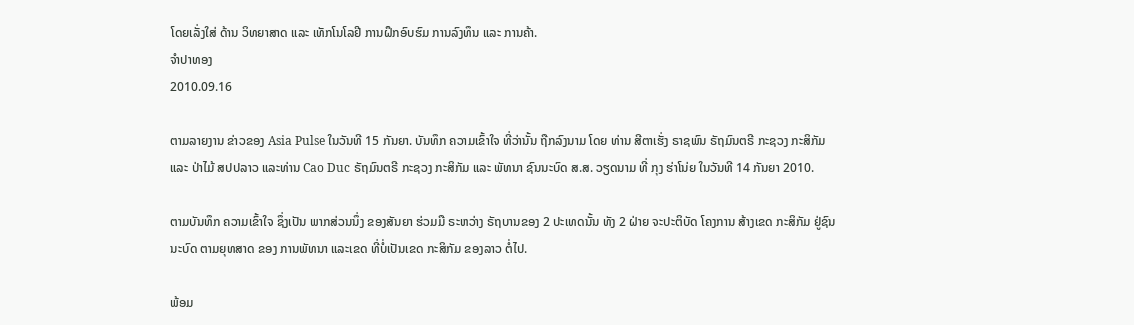ໂດຍເລັ່ງໃສ່ ດ້ານ ວິທຍາສາດ ແລະ ເທັກໂນໂລຢີ ການຝຶກອົບຮົມ ການລົງທຶນ ແລະ ການຄ້າ.
ຈໍາປາທອງ
2010.09.16

ຕາມລາຍງານ ຂ່າວຂອງ Asia Pulse ໃນວັນທີ 15 ກັນຍາ. ບັນທຶກ ຄວາມເຂົ້າໃຈ ທີ່ວ່ານັ້ນ ຖືກລົງນາມ ໂດຍ ທ່ານ ສີຕາເຮັ່ງ ຣາຊພົນ ຣັຖມົນຕຣີ ກະຊວງ ກະສິກັມ ແລະ ປ່າໄມ້ ສປປລາວ ແລະທ່ານ Cao Duc ຣັຖມົນຕຣີ ກະຊວງ ກະສິກັມ ແລະ ພັທນາ ຊົນນະບົດ ສ.ສ. ວຽດນາມ ທີ່ ກຸງ ຮ່າໂນ່ຍ ໃນວັນທີ 14 ກັນຍາ 2010.

ຕາມບັນທຶກ ຄວາມເຂົ້າໃຈ ຊຶ່ງເປັນ ພາກສ່ວນນຶ່ງ ຂອງສັນຍາ ຮ່ວມມື ຣະຫວ່າງ ຣັຖບານຂອງ 2 ປະເທດນັ້ນ ທັງ 2 ຝ່າຍ ຈະປະຕິບັດ ໂຄງການ ສ້າງເຂດ ກະສິກັມ ຢູ່ຊົນນະບົດ ຕາມຍຸທສາດ ຂອງ ການພັທນາ ແລະເຂດ ທີ່ບໍ່ເປັນເຂດ ກະສິກັມ ຂອງລາວ ຕໍ່ໄປ.

ພ້ອມ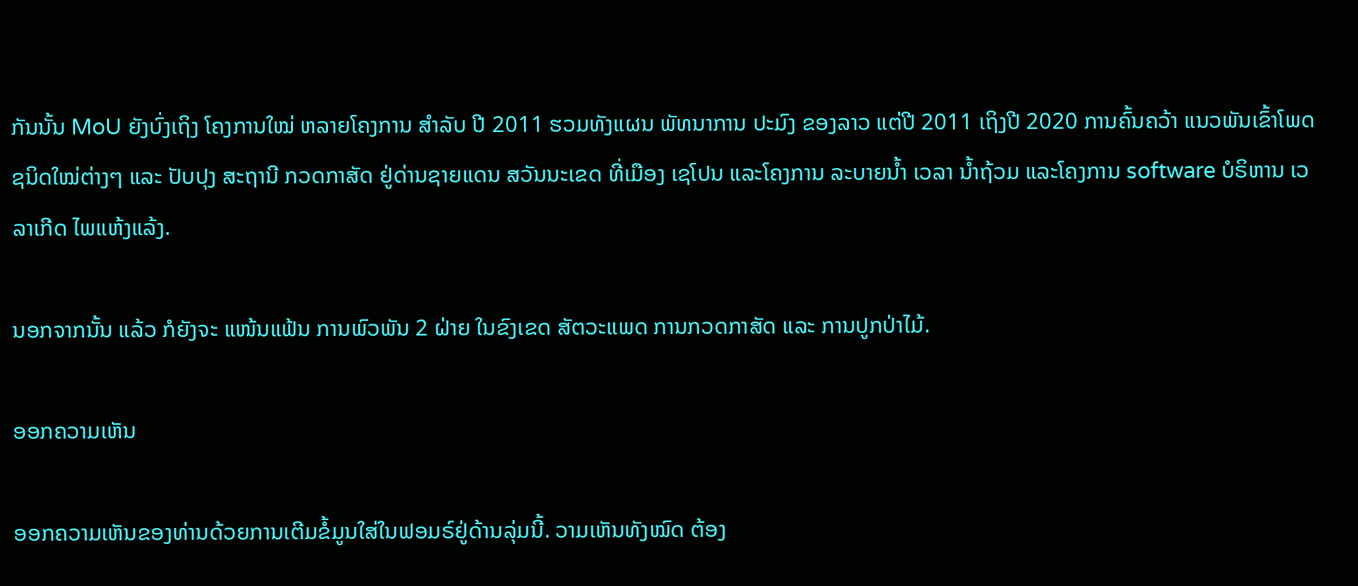ກັນນັ້ນ MoU ຍັງບົ່ງເຖິງ ໂຄງການໃໝ່ ຫລາຍໂຄງການ ສຳລັບ ປີ 2011 ຮວມທັງແຜນ ພັທນາການ ປະມົງ ຂອງລາວ ແຕ່ປີ 2011 ເຖິງປີ 2020 ການຄົ້ນຄວ້າ ແນວພັນເຂົ້າໂພດ ຊນິດໃໝ່ຕ່າງໆ ແລະ ປັບປຸງ ສະຖານີ ກວດກາສັດ ຢູ່ດ່ານຊາຍແດນ ສວັນນະເຂດ ທີ່ເມືອງ ເຊໂປນ ແລະໂຄງການ ລະບາຍນ້ຳ ເວລາ ນ້ຳຖ້ວມ ແລະໂຄງການ software ບໍຣິຫານ ເວລາເກີດ ໄພແຫ້ງແລ້ງ.

ນອກຈາກນັ້ນ ແລ້ວ ກໍຍັງຈະ ແໜ້ນແຟ້ນ ການພົວພັນ 2 ຝ່າຍ ໃນຂົງເຂດ ສັຕວະແພດ ການກວດກາສັດ ແລະ ການປູກປ່າໄມ້.

ອອກຄວາມເຫັນ

ອອກຄວາມເຫັນຂອງທ່ານດ້ວຍການເຕີມຂໍ້ມູນໃສ່ໃນຟອມຣ໌ຢູ່ດ້ານລຸ່ມນີ້. ວາມເຫັນທັງໝົດ ຕ້ອງ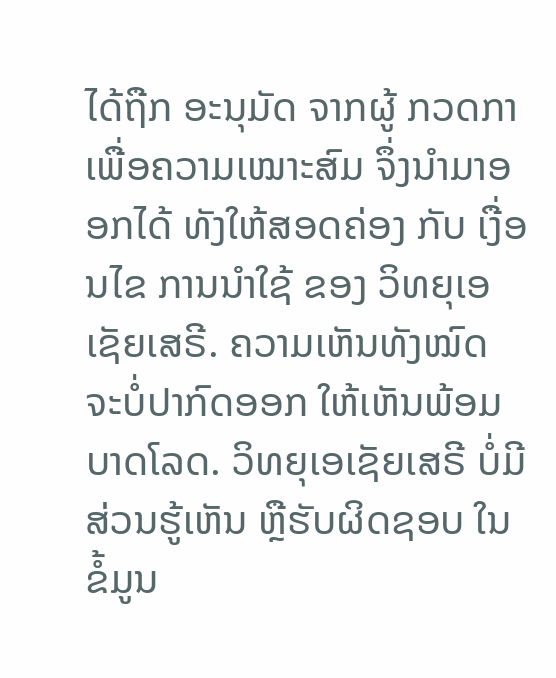ໄດ້ຖືກ ອະນຸມັດ ຈາກຜູ້ ກວດກາ ເພື່ອຄວາມເໝາະສົມ ຈຶ່ງນໍາມາອອກໄດ້ ທັງໃຫ້ສອດຄ່ອງ ກັບ ເງື່ອນໄຂ ການນຳໃຊ້ ຂອງ ວິທຍຸເອເຊັຍເສຣີ. ຄວາມເຫັນທັງໝົດ ຈະບໍ່ປາກົດອອກ ໃຫ້ເຫັນພ້ອມບາດໂລດ. ວິທຍຸເອເຊັຍເສຣີ ບໍ່ມີສ່ວນຮູ້ເຫັນ ຫຼືຮັບຜິດຊອບ ໃນຂໍ້ມູນ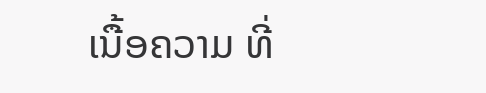ເນື້ອຄວາມ ທີ່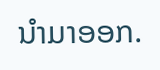ນໍາມາອອກ.